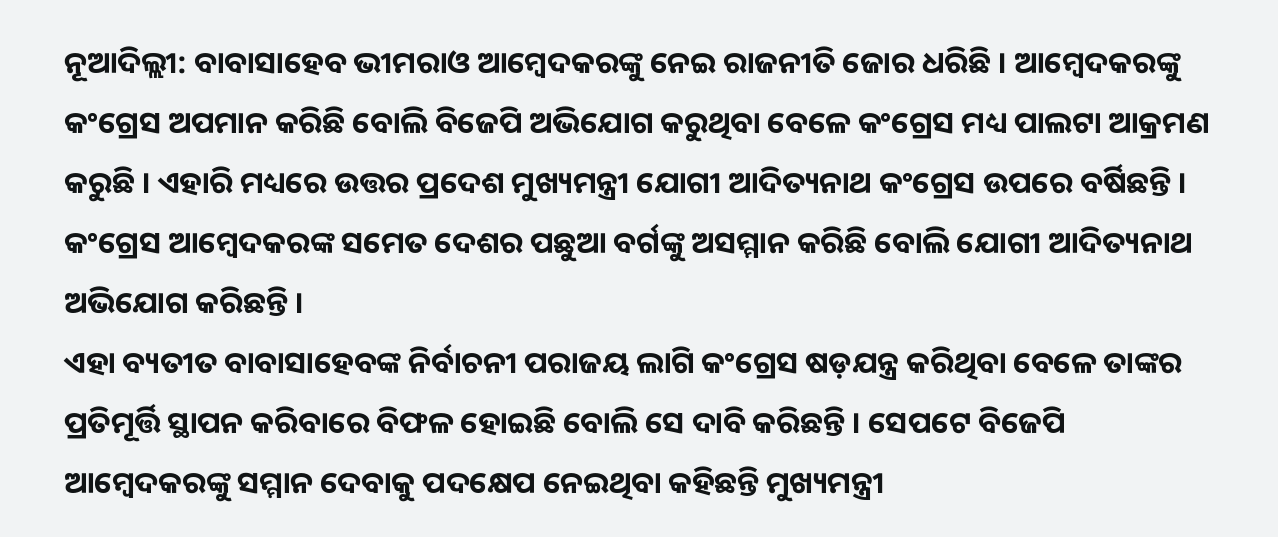ନୂଆଦିଲ୍ଲୀ: ବାବାସାହେବ ଭୀମରାଓ ଆମ୍ବେଦକରଙ୍କୁ ନେଇ ରାଜନୀତି ଜୋର ଧରିଛି । ଆମ୍ବେଦକରଙ୍କୁ କଂଗ୍ରେସ ଅପମାନ କରିଛି ବୋଲି ବିଜେପି ଅଭିଯୋଗ କରୁଥିବା ବେଳେ କଂଗ୍ରେସ ମଧ୍ୟ ପାଲଟା ଆକ୍ରମଣ କରୁଛି । ଏହାରି ମଧ୍ୟରେ ଉତ୍ତର ପ୍ରଦେଶ ମୁଖ୍ୟମନ୍ତ୍ରୀ ଯୋଗୀ ଆଦିତ୍ୟନାଥ କଂଗ୍ରେସ ଉପରେ ବର୍ଷିଛନ୍ତି । କଂଗ୍ରେସ ଆମ୍ବେଦକରଙ୍କ ସମେତ ଦେଶର ପଛୁଆ ବର୍ଗଙ୍କୁ ଅସମ୍ମାନ କରିଛି ବୋଲି ଯୋଗୀ ଆଦିତ୍ୟନାଥ ଅଭିଯୋଗ କରିଛନ୍ତି ।
ଏହା ବ୍ୟତୀତ ବାବାସାହେବଙ୍କ ନିର୍ବାଚନୀ ପରାଜୟ ଲାଗି କଂଗ୍ରେସ ଷଡ଼ଯନ୍ତ୍ର କରିଥିବା ବେଳେ ତାଙ୍କର ପ୍ରତିମୂର୍ତ୍ତି ସ୍ଥାପନ କରିବାରେ ବିଫଳ ହୋଇଛି ବୋଲି ସେ ଦାବି କରିଛନ୍ତି । ସେପଟେ ବିଜେପି ଆମ୍ବେଦକରଙ୍କୁ ସମ୍ମାନ ଦେବାକୁ ପଦକ୍ଷେପ ନେଇଥିବା କହିଛନ୍ତି ମୁଖ୍ୟମନ୍ତ୍ରୀ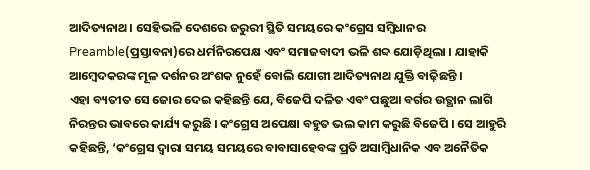ଆଦିତ୍ୟନାଥ । ସେହିଭଳି ଦେଶରେ ଜରୁରୀ ସ୍ଥିତି ସମୟରେ କଂଗ୍ରେସ ସମ୍ବିଧାନର Preamble(ପ୍ରସ୍ତାବନା)ରେ ଧର୍ମନିରପେକ୍ଷ ଏବଂ ସମାଜବାଦୀ ଭଳି ଶବ୍ଦ ଯୋଡ଼ିଥିଲା । ଯାହାକି ଆମ୍ବେଦକରଙ୍କ ମୂଳ ଦର୍ଶନର ଅଂଶକ ନୁହେଁ ବୋଲି ଯୋଗୀ ଆଦିତ୍ୟନାଥ ଯୁକ୍ତି ବାଢ଼ିଛନ୍ତି ।
ଏହା ବ୍ୟତୀତ ସେ ଜୋର ଦେଇ କହିଛନ୍ତି ଯେ, ବିଜେପି ଦଳିତ ଏବଂ ପଛୁଆ ବର୍ଗର ଉତ୍ଥାନ ଲାଗି ନିରନ୍ତର ଭାବରେ କାର୍ଯ୍ୟ କରୁଛି । କଂଗ୍ରେସ ଅପେକ୍ଷା ବହୁତ ଭଲ କାମ କରୁଛି ବିଜେପି । ସେ ଆହୁରି କହିଛନ୍ତି, ‘କଂଗ୍ରେସ ଦ୍ବାରା ସମୟ ସମୟରେ ବାବାସାହେବଙ୍କ ପ୍ରତି ଅସାମ୍ବିଧାନିକ ଏବ ଅନୈତିକ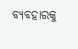ବ୍ୟବହାରକୁ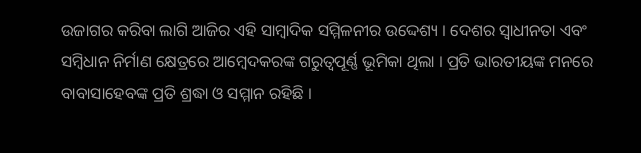ଉଜାଗର କରିବା ଲାଗି ଆଜିର ଏହି ସାମ୍ବାଦିକ ସମ୍ମିଳନୀର ଉଦ୍ଦେଶ୍ୟ । ଦେଶର ସ୍ବାଧୀନତା ଏବଂ ସମ୍ବିଧାନ ନିର୍ମାଣ କ୍ଷେତ୍ରରେ ଆମ୍ବେଦକରଙ୍କ ଗରୁତ୍ବପୂର୍ଣ୍ଣ ଭୂମିକା ଥିଲା । ପ୍ରତି ଭାରତୀୟଙ୍କ ମନରେ ବାବାସାହେବଙ୍କ ପ୍ରତି ଶ୍ରଦ୍ଧା ଓ ସମ୍ମାନ ରହିଛି ।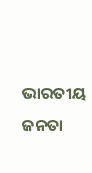ଭାରତୀୟ ଜନତା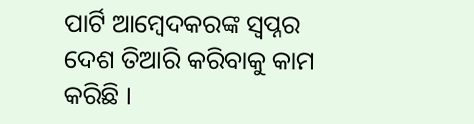ପାର୍ଟି ଆମ୍ବେଦକରଙ୍କ ସ୍ବପ୍ନର ଦେଶ ତିଆରି କରିବାକୁ କାମ କରିଛି ।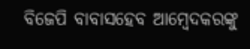ବିଜେପି ବାବାସହେବ ଆମ୍ବେଦକରଙ୍କୁ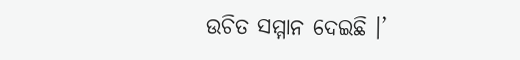ଉଚିତ ସମ୍ମାନ ଦେଇଛି ।’